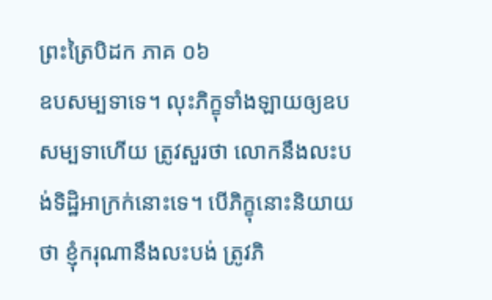ព្រះត្រៃបិដក ភាគ ០៦
ឧបសម្បទាទេ។ លុះភិក្ខុទាំងឡាយឲ្យឧបសម្បទាហើយ ត្រូវសួរថា លោកនឹងលះបង់ទិដ្ឋិអាក្រក់នោះទេ។ បើភិក្ខុនោះនិយាយថា ខ្ញុំករុណានឹងលះបង់ ត្រូវភិ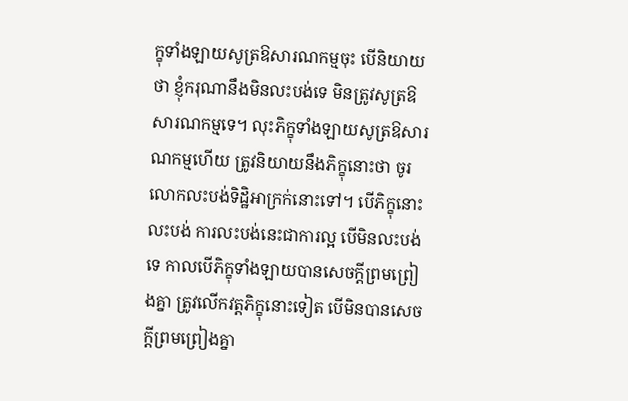ក្ខុទាំងឡាយសូត្រឱសារណកម្មចុះ បើនិយាយថា ខ្ញុំករុណានឹងមិនលះបង់ទេ មិនត្រូវសូត្រឱសារណកម្មទេ។ លុះភិក្ខុទាំងឡាយសូត្រឱសារណកម្មហើយ ត្រូវនិយាយនឹងភិក្ខុនោះថា ចូរលោកលះបង់ទិដ្ឋិអាក្រក់នោះទៅ។ បើភិក្ខុនោះលះបង់ ការលះបង់នេះជាការល្អ បើមិនលះបង់ទេ កាលបើភិក្ខុទាំងឡាយបានសេចក្តីព្រមព្រៀងគ្នា ត្រូវលើកវត្តភិក្ខុនោះទៀត បើមិនបានសេចក្តីព្រមព្រៀងគ្នា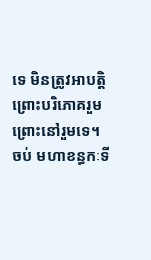ទេ មិនត្រូវអាបត្តិព្រោះបរិភោគរួម ព្រោះនៅរួមទេ។
ចប់ មហាខន្ធកៈទី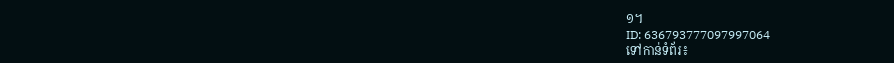១។
ID: 636793777097997064
ទៅកាន់ទំព័រ៖